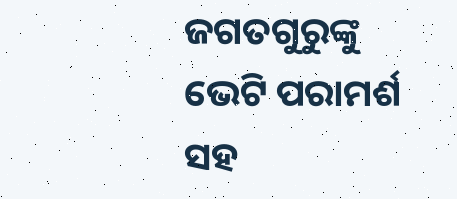ଜଗତଗୁରୁଙ୍କୁ ଭେଟି ପରାମର୍ଶ ସହ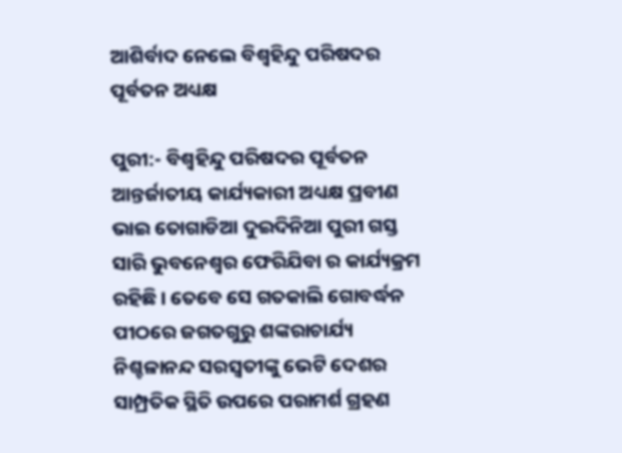ଆଶିର୍ବାଦ ନେଲେ ବିଶ୍ୱହିନ୍ଦୁ ପରିଷଦର ପୂର୍ବତନ ଅଧ୍ୟକ୍ଷ

ପୁରୀ:- ବିଶ୍ୱହିନ୍ଦୁ ପରିଷଦର ପୂର୍ବତନ ଆନ୍ତର୍ଜାତୀୟ କାର୍ଯ୍ୟକାରୀ ଅଧ୍ୟକ୍ଷ ପ୍ରବୀଣ ଭାଇ ତୋଗାଡିଆ ଦୁଇଦିନିଆ ପୁରୀ ଗସ୍ତ ସାରି ଭୁବନେଶ୍ଵର ଫେରିଯିବା ର କାର୍ଯ୍ୟକ୍ରମ ରହିଛି । ତେବେ ସେ ଗତକାଲି ଗୋବର୍ଦ୍ଧନ ପୀଠରେ ଜଗତଗୁରୁ ଶଙ୍କରାଚାର୍ଯ୍ୟ ନିଶ୍ଚଳାନନ୍ଦ ସରସ୍ୱତୀଙ୍କୁ ଭେଟି ଦେଶର ସାମ୍ପ୍ରତିକ ସ୍ଥିତି ଉପରେ ପରାମର୍ଶ ଗ୍ରହଣ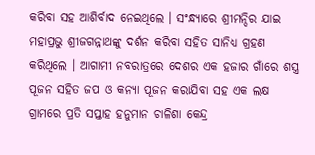କରିବା ସହ ଆଶିର୍ବାଦ ନେଇଥିଲେ । ସଂନ୍ଧ୍ୟାରେ ଶ୍ରୀମନ୍ଦିର ଯାଇ ମହାପ୍ରଭୁ ଶ୍ରୀଜଗନ୍ନାଥଙ୍କୁ ଦର୍ଶନ କରିବା ସହିତ ସାନିଧ୍ୟ ଗ୍ରହଣ କରିଥିଲେ । ଆଗାମୀ ନବରାତ୍ରରେ ଦେଶର ଏକ ହଜାର ଗାଁରେ ଶସ୍ତ୍ର ପୂଜନ ସହିତ ଜପ ଓ କନ୍ୟା ପୂଜନ କରାଯିବା ସହ ଏକ ଲକ୍ଷ ଗ୍ରାମରେ ପ୍ରତି ସପ୍ତାହ ହନୁମାନ ଚାଳିଶା କେନ୍ଦ୍ର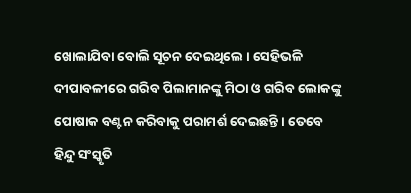ଖୋଲାଯିବା ବୋଲି ସୂଚନ ଦେଇଥିଲେ । ସେହିଭଳି ଦୀପାବଳୀରେ ଗରିବ ପିଲାମାନଙ୍କୁ ମିଠା ଓ ଗରିବ ଲୋକଙ୍କୁ ପୋଷାକ ବଣ୍ଟନ କରିବାକୁ ପରାମର୍ଶ ଦେଇଛନ୍ତି । ତେବେ ହିନ୍ଦୁ ସଂସ୍କୃତି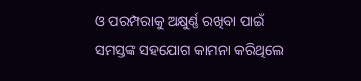ଓ ପରମ୍ପରାକୁ ଅକ୍ଷୁର୍ଣ୍ଣ ରଖିବା ପାଇଁ ସମସ୍ତଙ୍କ ସହଯୋଗ କାମନା କରିଥିଲେ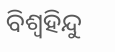ବିଶ୍ୱହିନ୍ଦୁ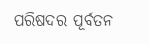ପରିଷଦର ପୂର୍ବତନ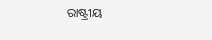ରାଷ୍ଟ୍ରୀୟ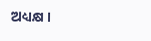ଅଧ୍ୟକ୍ଷ ।